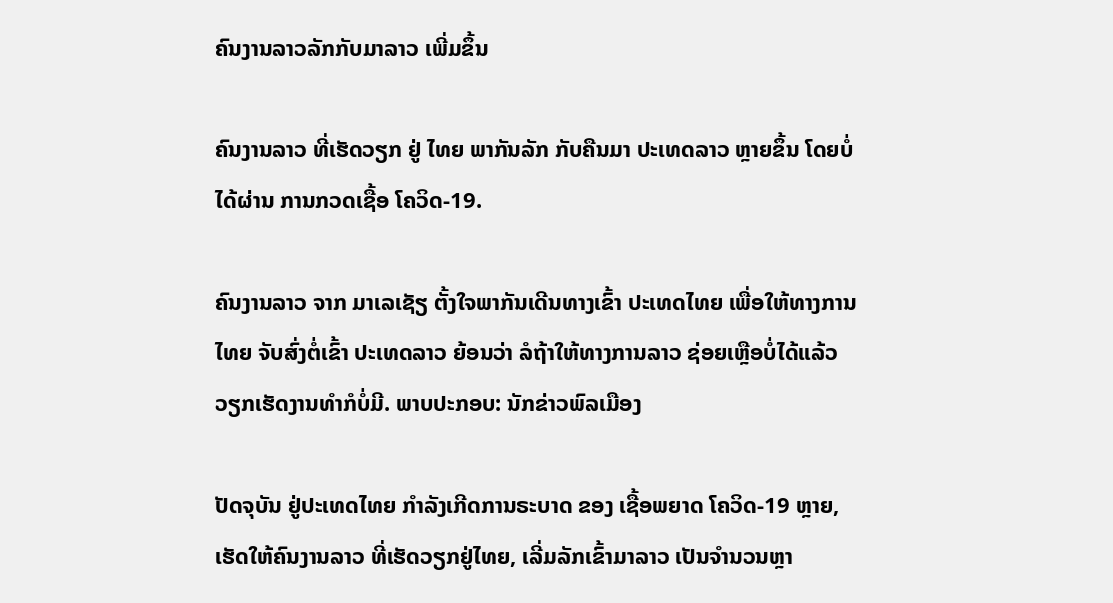ຄົນງານລາວລັກກັບມາລາວ ເພີ່ມຂຶ້ນ

ຄົນງານລາວ ທີ່ເຮັດວຽກ ຢູ່ ໄທຍ ພາກັນລັກ ກັບຄືນມາ ປະເທດລາວ ຫຼາຍຂຶ້ນ ໂດຍບໍ່ໄດ້ຜ່ານ ການກວດເຊື້ອ ໂຄວິດ-19.

ຄົນງານລາວ ຈາກ ມາເລເຊັຽ ຕັ້ງໃຈພາກັນເດີນທາງເຂົ້າ ປະເທດໄທຍ ເພື່ອໃຫ້ທາງການໄທຍ ຈັບສົ່ງຕໍ່ເຂົ້າ ປະເທດລາວ ຍ້ອນວ່າ ລໍຖ້າໃຫ້ທາງການລາວ ຊ່ອຍເຫຼືອບໍ່ໄດ້ແລ້ວ ວຽກເຮັດງານທໍາກໍບໍ່ມີ. ພາບປະກອບ: ນັກຂ່າວພົລເມືອງ

ປັດຈຸບັນ ຢູ່ປະເທດໄທຍ ກໍາລັງເກີດການຣະບາດ ຂອງ ເຊື້ອພຍາດ ໂຄວິດ-19 ຫຼາຍ, ເຮັດໃຫ້ຄົນງານລາວ ທີ່ເຮັດວຽກຢູ່ໄທຍ, ເລີ່ມລັກເຂົ້າມາລາວ ເປັນຈໍານວນຫຼາ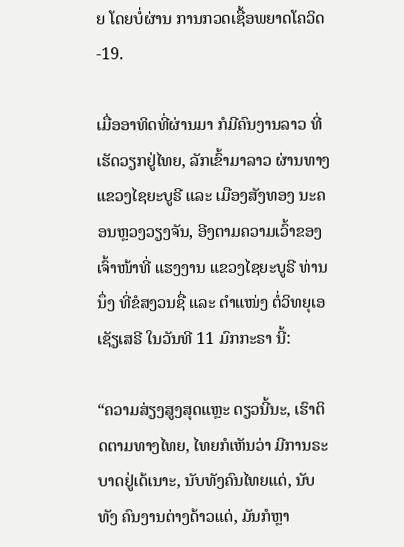ຍ ໂດຍບໍ່ຜ່ານ ການກວດເຊື້ອພຍາດໂຄວິດ-19.

ເມື່ອອາທິດທີ່ຜ່ານມາ ກໍມີຄົນງານລາວ ທີ່ເຮັດວຽກຢູ່ໄທຍ, ລັກເຂົ້າມາລາວ ຜ່ານທາງແຂວງໄຊຍະບູຣີ ແລະ ເມືອງສັງທອງ ນະຄອນຫຼວງວຽງຈັນ, ອີງຕາມຄວາມເວົ້າຂອງເຈົ້າໜ້າທີ່ ແຮງງານ ແຂວງໄຊຍະບູຣີ ທ່ານນຶ່ງ ທີ່ຂໍສງວນຊື່ ແລະ ຕໍາແໜ່ງ ຕໍ່ວິທຍຸເອເຊັຽເສຣີ ໃນວັນທີ 11 ມົກກະຣາ ນີ້:

“ຄວາມສ່ຽງສູງສຸດແຫຼະ ດຽວນີ້ນະ, ເຮົາຕິດຕາມທາງໄທຍ, ໄທຍກໍເຫັນວ່າ ມີການຣະບາດຢູ່ເດ້ເນາະ, ນັບທັງຄົນໄທຍແດ່, ນັບທັງ ຄົນງານຕ່າງດ້າວແດ່, ມັນກໍຫຼາ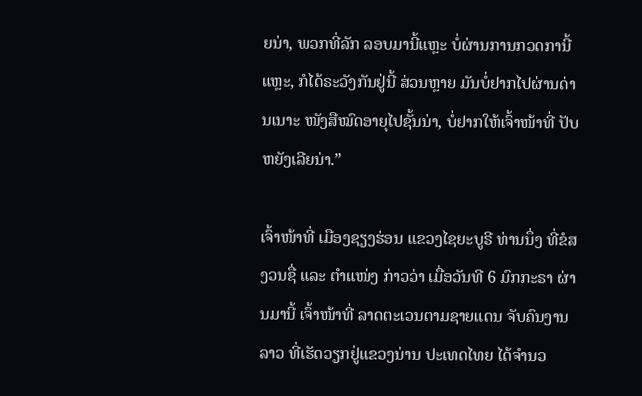ຍນ່າ, ພວກທີ່ລັກ ລອບມານີ້ແຫຼະ ບໍ່ຜ່ານການກວດການີ້ແຫຼະ, ກໍໄດ້ຣະວັງກັນຢູ່ນີ້ ສ່ວນຫຼາຍ ມັນບໍ່ຢາກໄປຜ່ານດ່ານເນາະ ໜັງສືໝົດອາຍຸໄປຊັ້ນນ່າ, ບໍ່ຢາກໃຫ້ເຈົ້າໜ້າທີ່ ປັບຫຍັງເລີຍນ່າ.”

ເຈົ້າໜ້າທີ່ ເມືອງຊຽງຮ່ອນ ແຂວງໄຊຍະບູຣີ ທ່ານນຶ່ງ ທີ່ຂໍສງວນຊື່ ແລະ ຕໍາແໜ່ງ ກ່າວວ່າ ເມື່ອວັນທີ 6 ມົກກະຣາ ຜ່ານມານີ້ ເຈົ້າໜ້າທີ່ ລາດຕະເວນຕາມຊາຍແດນ ຈັບຄົນງານ ລາວ ທີ່ເຮັດວຽກຢູ່ແຂວງນ່ານ ປະເທດໄທຍ ໄດ້ຈໍານວ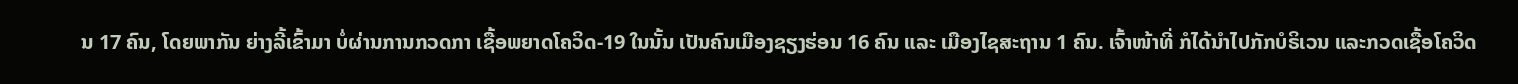ນ 17 ຄົນ, ໂດຍພາກັນ ຍ່າງລີ້ເຂົ້າມາ ບໍ່ຜ່ານການກວດກາ ເຊື້ອພຍາດໂຄວິດ-19 ໃນນັ້ນ ເປັນຄົນເມືອງຊຽງຮ່ອນ 16 ຄົນ ແລະ ເມືອງໄຊສະຖານ 1 ຄົນ. ເຈົ້າໜ້າທີ່ ກໍໄດ້ນໍາໄປກັກບໍຣິເວນ ແລະກວດເຊື້ອໂຄວິດ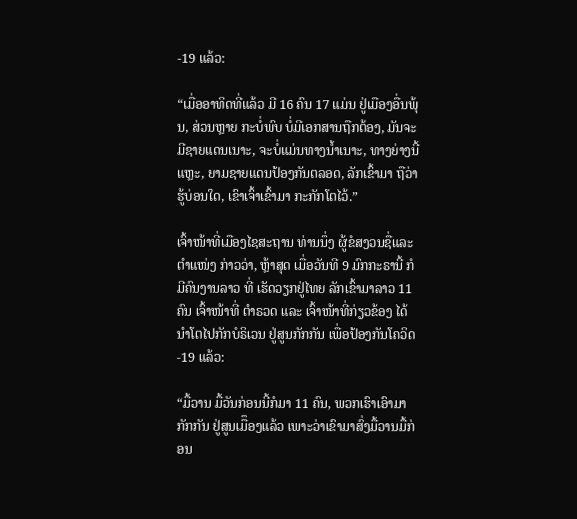-19 ແລ້ວ:

“ເມື່ອອາທິດທີ່ແລ້ວ ມີ 16 ຄົນ 17 ແມ່ນ ຢູ່ເມືອງອື່ນພຸ້ນ, ສ່ວນຫຼາຍ ກະບໍ່ພົບ ບໍ່ມີເອກສານຖືກຕ້ອງ, ມັນຈະມີຊາຍແດນເນາະ, ຈະບໍ່ແມ່ນທາງນໍ້າເນາະ, ທາງຍ່າງນີ້ແຫຼະ, ຍາມຊາຍແດນປ້ອງກັນຕລອດ, ລັກເຂົ້າມາ ຖືວ່າຮູ້ບ່ອນໃດ, ເຂົາເຈົ້າເຂົ້າມາ ກະກັກໂຕໄວ້.”

ເຈົ້າໜ້າທີ່ເມືອງໄຊສະຖານ ທ່ານນຶ່ງ ຜູ້ຂໍສງວນຊື່ແລະຕໍາແໜ່ງ ກ່າວວ່າ, ຫຼ້າສຸດ ເມື່ອວັນທີ 9 ມົກກະຣານີ້ ກໍມີຄົນງານລາວ ທີ່ ເຮັດວຽກຢູ່ໄທຍ ລັກເຂົ້າມາລາວ 11 ຄົນ ເຈົ້າໜ້າທີ່ ຕໍາຣວດ ແລະ ເຈົ້າໜ້າທີ່ກ່ຽວຂ້ອງ ໄດ້ນໍາໂຕໄປກັກບໍຣິເວນ ຢູ່ສູນກັກກັນ ເພື່ອປ້ອງກັນໂຄວິດ-19 ແລ້ວ:

“ມື້ວານ ມື້ວັນກ່ອນນີ້ກໍມາ 11 ຄົນ, ພວກເຮົາເອົາມາກັກກັນ ຢູ່ສູນເມືຶອງແລ້ວ ເພາະວ່າເຂົາມາສົ່ງມື້ວານມື້ກ່ອນ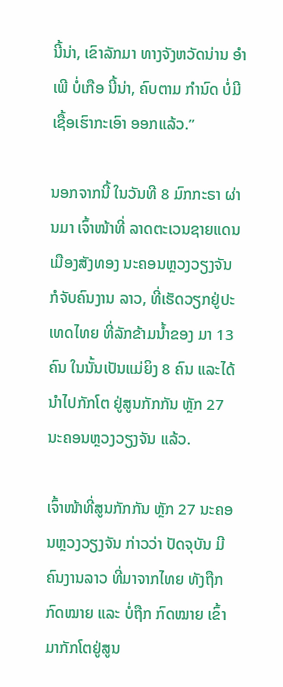ນີ້ນ່າ, ເຂົາລັກມາ ທາງຈັງຫວັດນ່ານ ອໍາເພີ ບໍ່ເກືອ ນີ້ນ່າ, ຄົບຕາມ ກໍານົດ ບໍ່ມີເຊື້ອເຮົາກະເອົາ ອອກແລ້ວ.”

ນອກຈາກນີ້ ໃນວັນທີ 8 ມົກກະຣາ ຜ່ານມາ ເຈົ້າໜ້າທີ່ ລາດຕະເວນຊາຍແດນ ເມືອງສັງທອງ ນະຄອນຫຼວງວຽງຈັນ ກໍຈັບຄົນງານ ລາວ, ທີ່ເຮັດວຽກຢູ່ປະເທດໄທຍ ທີ່ລັກຂ້າມນໍ້າຂອງ ມາ 13 ຄົນ ໃນນັ້ນເປັນແມ່ຍິງ 8 ຄົນ ແລະໄດ້ນໍາໄປກັກໂຕ ຢູ່ສູນກັກກັນ ຫຼັກ 27 ນະຄອນຫຼວງວຽງຈັນ ແລ້ວ.

ເຈົ້າໜ້າທີ່ສູນກັກກັນ ຫຼັກ 27 ນະຄອນຫຼວງວຽງຈັນ ກ່າວວ່າ ປັດຈຸບັນ ມີຄົນງານລາວ ທີ່ມາຈາກໄທຍ ທັງຖືກກົດໝາຍ ແລະ ບໍ່ຖືກ ກົດໝາຍ ເຂົ້າມາກັກໂຕຢູ່ສູນ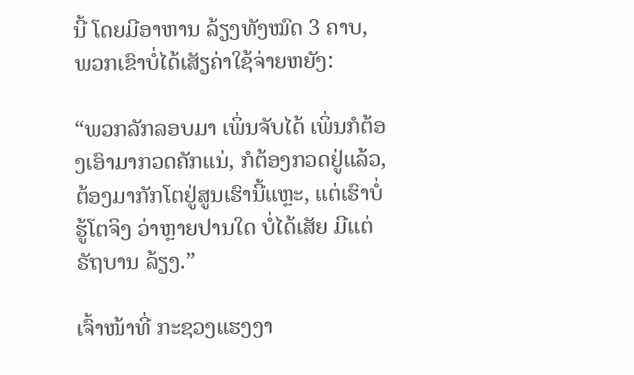ນີ້ ໂດຍມີອາຫານ ລ້ຽງທັງໝົດ 3 ຄາບ, ພວກເຂົາບໍ່ໄດ້ເສັຽຄ່າໃຊ້ຈ່າຍຫຍັງ:

“ພວກລັກລອບມາ ເພິ່ນຈັບໄດ້ ເພິ່ນກໍຕ້ອງເອົາມາກວດຄັກແນ່, ກໍຕ້ອງກວດຢູ່ແລ້ວ, ຕ້ອງມາກັກໂຕຢູ່ສູນເຮົານີ້ແຫຼະ, ແຕ່ເຮົາບໍ່ ຮູ້ໂຕຈິງ ວ່າຫຼາຍປານໃດ ບໍ່ໄດ້ເສັຍ ມີແຕ່ຣັຖບານ ລ້ຽງ.”

ເຈົ້າໜ້າທີ່ ກະຊວງແຮງງາ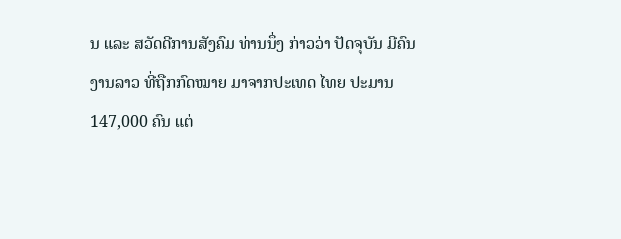ນ ແລະ ສວັດດີການສັງຄົມ ທ່ານນຶ່ງ ກ່າວວ່າ ປັດຈຸບັນ ມີຄົນງານລາວ ທີ່ຖືກກົດໝາຍ ມາຈາກປະເທດ ໄທຍ ປະມານ 147,000 ຄົນ ແຕ່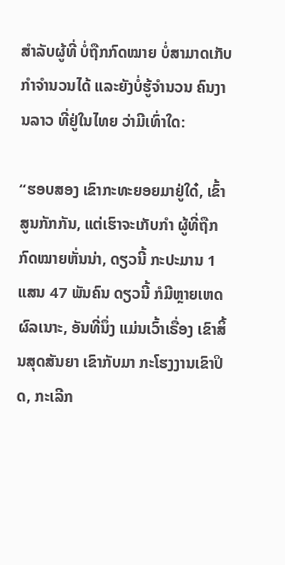ສໍາລັບຜູ້ທີ່ ບໍ່ຖືກກົດໝາຍ ບໍ່ສາມາດເກັບກໍາຈໍານວນໄດ້ ແລະຍັງບໍ່ຮູ້ຈໍານວນ ຄົນງານລາວ ທີ່ຢູ່ໃນໄທຍ ວ່າມີເທົ່າໃດ:

“ຮອບສອງ ເຂົາກະທະຍອຍມາຢູ່ໃດ໋, ເຂົ້າສູນກັກກັນ, ແຕ່ເຮົາຈະເກັບກໍາ ຜູ້ທີ່ຖືກກົດໝາຍຫັ່ນນ່າ, ດຽວນີ້ ກະປະມານ 1 ແສນ 47 ພັນຄົນ ດຽວນີ້ ກໍມີຫຼາຍເຫດຜົລເນາະ, ອັນທີ່ນຶ່ງ ແມ່ນເວົ້າເຣື່ອງ ເຂົາສິ້ນສຸດສັນຍາ ເຂົາກັບມາ ກະໂຮງງານເຂົາປິດ, ກະເລີກ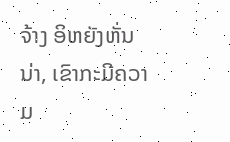ຈ້າງ ອິຫຍັງຫັ່ນນ່າ, ເຂົາກະມີຄວາມ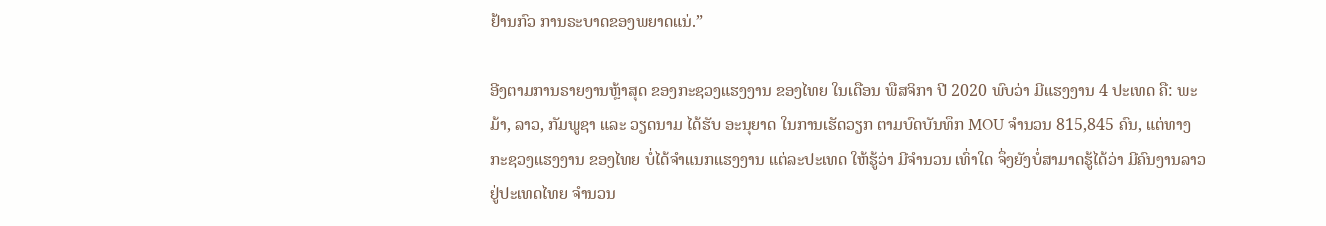ຢ້ານກົວ ການຣະບາດຂອງພຍາດແນ່.”

ອີງຕາມການຣາຍງານຫຼ້າສຸດ ຂອງກະຊວງແຮງງານ ຂອງໄທຍ ໃນເດືອນ ພືສຈິກາ ປີ 2020 ພົບວ່າ ມີແຮງງານ 4 ປະເທດ ຄື: ພະມ້າ, ລາວ, ກັມພູຊາ ແລະ ວຽດນາມ ໄດ້ຮັບ ອະນຸຍາດ ໃນການເຮັດວຽກ ຕາມບົດບັນທຶກ MOU ຈໍານວນ 815,845 ຄົນ, ແຕ່ທາງກະຊວງແຮງງານ ຂອງໄທຍ ບໍ່ໄດ້ຈໍາແນກແຮງງານ ແຕ່ລະປະເທດ ໃຫ້ຮູ້ວ່າ ມີຈໍານວນ ເທົ່າໃດ ຈຶ່ງຍັງບໍ່ສາມາດຮູ້ໄດ້ວ່າ ມີຄົນງານລາວ ຢູ່ປະເທດໄທຍ ຈໍານວນ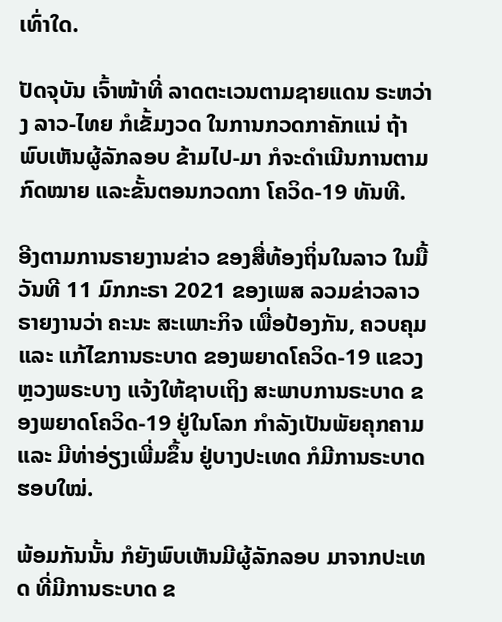ເທົ່າໃດ.

ປັດຈຸບັນ ເຈົ້າໜ້າທີ່ ລາດຕະເວນຕາມຊາຍແດນ ຣະຫວ່າງ ລາວ-ໄທຍ ກໍເຂັ້ມງວດ ໃນການກວດກາຄັກແນ່ ຖ້າພົບເຫັນຜູ້ລັກລອບ ຂ້າມໄປ-ມາ ກໍຈະດໍາເນີນການຕາມກົດໝາຍ ແລະຂັ້ນຕອນກວດກາ ໂຄວິດ-19 ທັນທີ.

ອີງຕາມການຣາຍງານຂ່າວ ຂອງສື່ທ້ອງຖິ່ນໃນລາວ ໃນມື້ວັນທີ 11 ມົກກະຣາ 2021 ຂອງເພສ ລວມຂ່າວລາວ ຣາຍງານວ່າ ຄະນະ ສະເພາະກິຈ ເພື່ອປ້ອງກັນ, ຄວບຄຸມ ແລະ ແກ້ໄຂການຣະບາດ ຂອງພຍາດໂຄວິດ-19 ແຂວງຫຼວງພຣະບາງ ແຈ້ງໃຫ້ຊາບເຖິງ ສະພາບການຣະບາດ ຂອງພຍາດໂຄວິດ-19 ຢູ່ໃນໂລກ ກໍາລັງເປັນພັຍຄຸກຄາມ ແລະ ມີທ່າອ່ຽງເພີ່ມຂຶ້ນ ຢູ່ບາງປະເທດ ກໍມີການຣະບາດ ຮອບໃໝ່.

ພ້ອມກັນນັ້ນ ກໍຍັງພົບເຫັນມີຜູ້ລັກລອບ ມາຈາກປະເທດ ທີ່ມີການຣະບາດ ຂ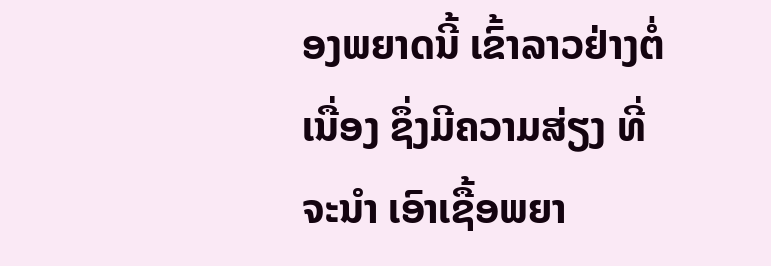ອງພຍາດນີ້ ເຂົ້າລາວຢ່າງຕໍ່ເນື່ອງ ຊຶ່ງມີຄວາມສ່ຽງ ທີ່ຈະນໍາ ເອົາເຊື້ອພຍາ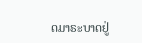ດມາຣະບາດຢູ່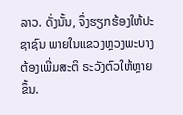ລາວ. ດັ່ງນັ້ນ, ຈຶ່ງຮຽກຮ້ອງໃຫ້ປະຊາຊົນ ພາຍໃນແຂວງຫຼວງພະບາງ ຕ້ອງເພີ່ມສະຕິ ຣະວັງຕົວໃຫ້ຫຼາຍຂຶ້ນ.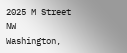2025 M Street NW
Washington,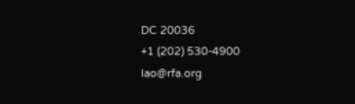DC 20036
+1 (202) 530-4900
lao@rfa.org